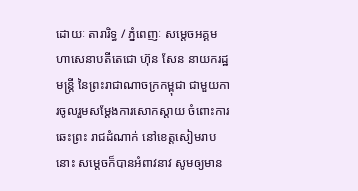ដោយៈ តារារិទ្ធ / ភ្នំពេញៈ សម្តេចអគ្គមហាសេនាបតីតេជោ ហ៊ុន សែន នាយករដ្ឋមន្ត្រី នៃព្រះរាជាណាចក្រកម្ពុជា ជាមួយការចូលរួមសម្ដែងការសោកស្ដាយ ចំពោះការឆេះព្រះ រាជដំណាក់ នៅខេត្តសៀមរាបនោះ សម្តេចក៏បានអំពាវនាវ សូមឲ្យមាន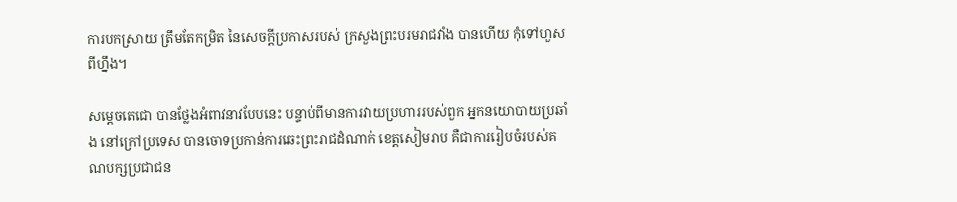ការបកស្រាយ ត្រឹមតែកម្រិត នៃសេចក្តីប្រកាសរបស់ ក្រសួងព្រះបរមរាជវាំង បានហើយ កុំទៅហួស ពីហ្នឹង។

សម្ដេចតេជោ បានថ្លែងអំពាវនាវបែបនេះ បន្ទាប់ពីមានការវាយប្រហាររបស់ពួក អ្នកនយោបាយប្រឆាំង នៅក្រៅប្រទេស បានចោទប្រកាន់ការឆេះព្រះរាជដំណាក់ ខេត្តសៀមរាប គឺជាការរៀបចំរបស់គណបក្សប្រជាជន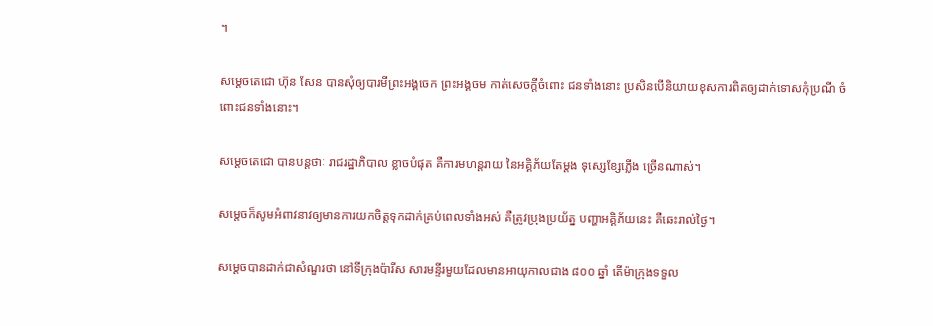។

សម្តេចតេជោ ហ៊ុន សែន បានសុំឲ្យបារមីព្រះអង្គចេក ព្រះអង្គចម កាត់សេចក្តីចំពោះ ជនទាំងនោះ ប្រសិនបើនិយាយខុសការពិតឲ្យដាក់ទោសកុំប្រណី ចំពោះជនទាំងនោះ។

សម្តេចតេជោ បានបន្តថាៈ រាជរដ្ឋាភិបាល ខ្លាចបំផុត គឺការមហន្តរាយ នៃអគ្គិភ័យតែម្ដង ទុស្សេខ្សែភ្លើង ច្រើនណាស់។

សម្តេចក៏សូមអំពាវនាវឲ្យមានការយកចិត្តទុកដាក់គ្រប់ពេលទាំងអស់ គឺត្រូវប្រុងប្រយ័ត្ន បញ្ហាអគ្គិភ័យនេះ គឺឆេះរាល់ថ្ងៃ។

សម្តេចបានដាក់ជាសំណួរថា នៅទីក្រុងប៉ារីស សារមន្ទីរមួយដែលមានអាយុកាលជាង ៨០០ ឆ្នាំ តើម៉ាក្រុងទទួល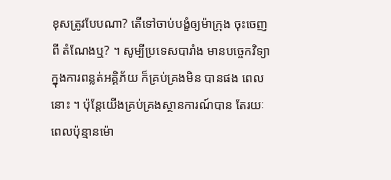ខុសត្រូវបែបណា? តើទៅចាប់បង្ខំឲ្យម៉ាក្រុង ចុះចេញពី តំណែងឬ? ។ សូម្បីប្រទេសបារាំង មានបច្ចេកវិទ្យា ក្នុងការពន្លត់អគ្គិភ័យ ក៏គ្រប់គ្រងមិន បានផង ពេលនោះ ។ ប៉ុន្តែយើងគ្រប់គ្រងស្ថានការណ៍បាន តែរយៈពេលប៉ុន្មានម៉ោ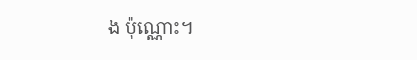ង ប៉ុណ្ណោះ។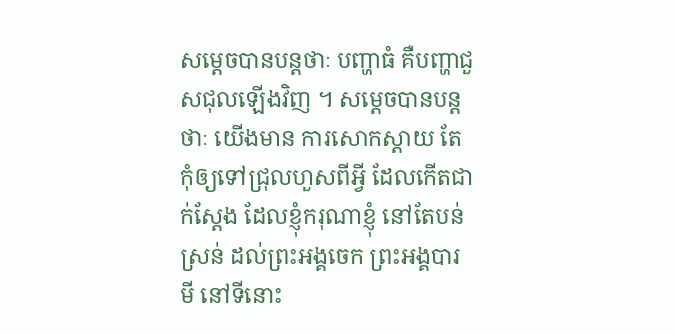សម្តេចបានបន្តថាៈ បញ្ហាធំ គឺបញ្ហាជួសជុលឡើងវិញ ។ សម្តេចបានបន្តថាៈ យើងមាន ការសោកស្ដាយ តែកុំឲ្យទៅជ្រុលហួសពីអ្វី ដែលកើតជាក់ស្ដែង ដែលខ្ញុំករុណាខ្ញុំ នៅតែបន់ស្រន់ ដល់ព្រះអង្គចេក ព្រះអង្គបារមី នៅទីនោះ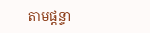តាមផ្តន្ទា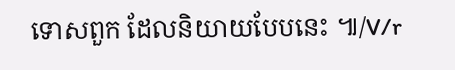ទោសពួក ដែលនិយាយបែបនេះ ៕/V/r